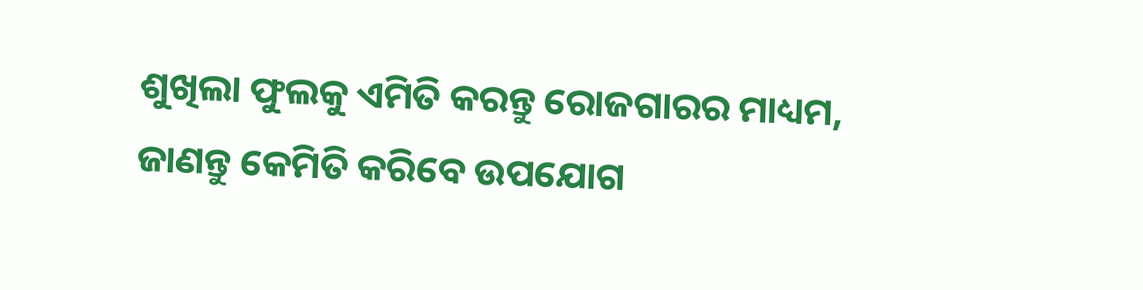ଶୁଖିଲା ଫୁଲକୁ ଏମିତି କରନ୍ତୁ ରୋଜଗାରର ମାଧ୍ୟମ, ଜାଣନ୍ତୁ କେମିତି କରିବେ ଉପଯୋଗ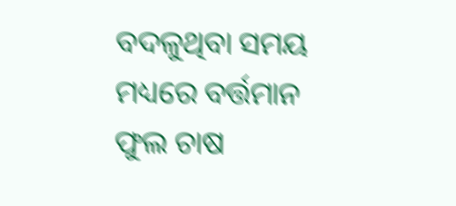ବଦଳୁଥିବା ସମୟ ମଧ୍ୟରେ ବର୍ତ୍ତମାନ ଫୁଲ ଚାଷ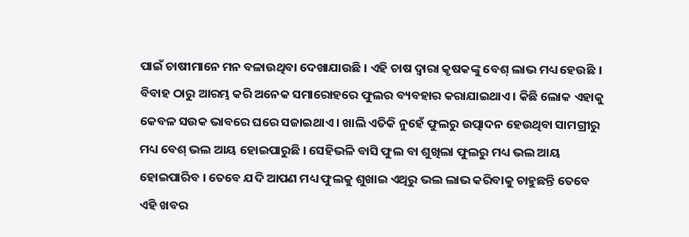ପାଇଁ ଚାଷୀମାନେ ମନ ବଳାଉଥିବା ଦେଖାଯାଉଛି । ଏହି ଚାଷ ଦ୍ୱାରା କୃଷକଙ୍କୁ ବେଶ୍ ଲାଭ ମଧ୍ୟ ହେଉଛି । ବିବାହ ଠାରୁ ଆରମ୍ଭ କରି ଅନେକ ସମାରୋହରେ ଫୁଲର ବ୍ୟବହାର କରାଯାଇଥାଏ । କିଛି ଲୋକ ଏହାକୁ କେବଳ ସଉକ ଭାବରେ ଘରେ ସଜାଇଥାଏ । ଖାଲି ଏତିକି ନୁହେଁ ଫୁଲରୁ ଉତ୍ପାଦନ ହେଉଥିବା ସାମଗ୍ରୀରୁ ମଧ୍ୟ ବେଶ୍ ଭଲ ଆୟ ହୋଇପାରୁଛି । ସେହିଭଳି ବାସି ଫୁଲ ବା ଶୁଖିଲା ଫୁଲରୁ ମଧ୍ୟ ଭଲ ଆୟ ହୋଇପାରିବ । ତେବେ ଯଦି ଆପଣ ମଧ୍ୟ ଫୁଲକୁ ଶୁଖାଇ ଏଥିରୁ ଭଲ ଲାଭ କରିବାକୁ ଚାହୁଛନ୍ତି ତେବେ ଏହି ଖବର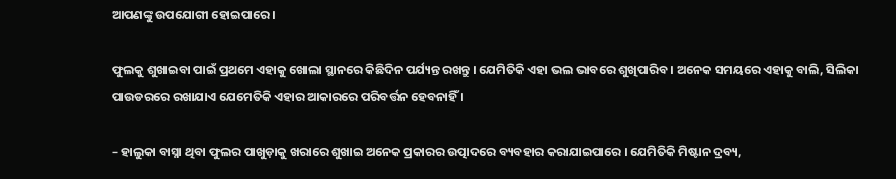ଆପଣଙ୍କୁ ଉପଯୋଗୀ ହୋଇପାରେ ।

ଫୁଲକୁ ଶୁଖାଇବା ପାଇଁ ପ୍ରଥମେ ଏହାକୁ ଖୋଲା ସ୍ଥାନରେ କିଛିଦିନ ପର୍ଯ୍ୟନ୍ତ ରଖନ୍ତୁ । ଯେମିତିକି ଏହା ଭଲ ଭାବରେ ଶୁଖିପାରିବ । ଅନେକ ସମୟରେ ଏହାକୁ ବାଲି, ସିଲିକା ପାଉଡରରେ ରଖାଯାଏ ଯେମେତିକି ଏହାର ଆକାରରେ ପରିବର୍ତ୍ତନ ହେବନାହିଁ ।

– ହାଲୁକା ବାସ୍ନା ଥିବା ଫୁଲର ପାଖୁଡ଼ାକୁ ଖରାରେ ଶୁଖାଇ ଅନେକ ପ୍ରକାରର ଉତ୍ପାଦରେ ବ୍ୟବହାର କରାଯାଇପାରେ । ଯେମିତିକି ମିଷ୍ଟାନ ଦ୍ରବ୍ୟ,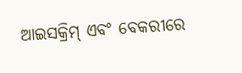ଆଇସକ୍ରିମ୍ ଏବଂ ବେକରୀରେ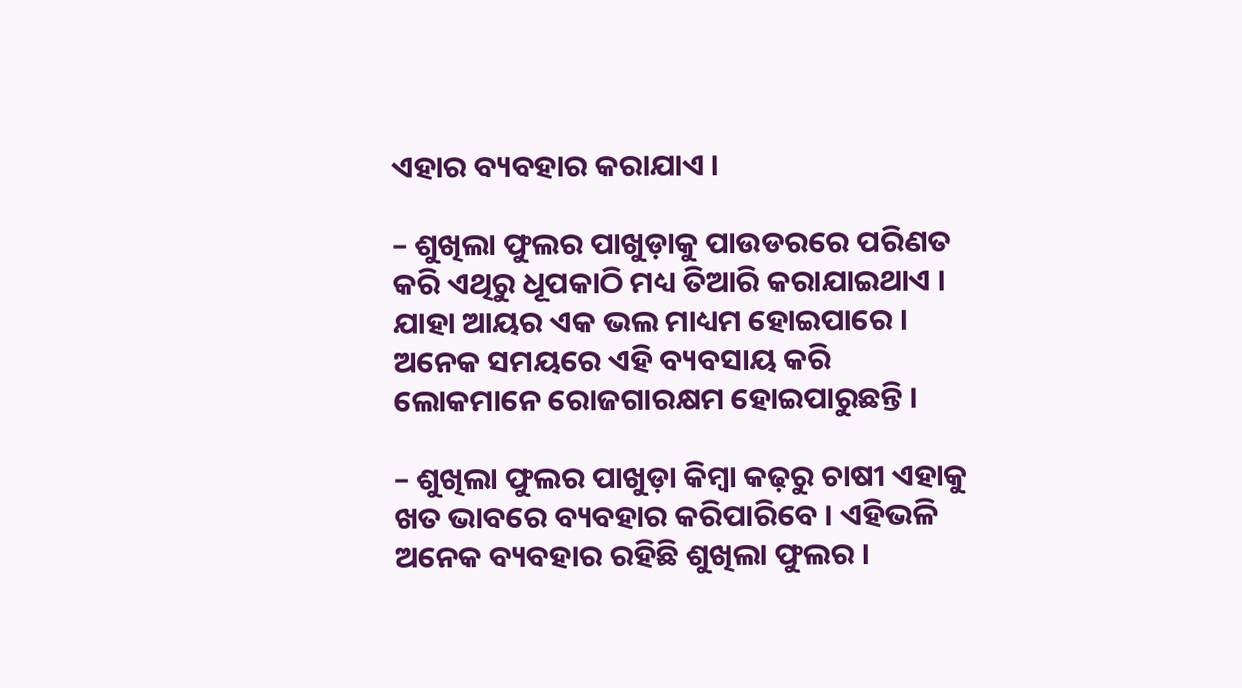ଏହାର ବ୍ୟବହାର କରାଯାଏ ।

– ଶୁଖିଲା ଫୁଲର ପାଖୁଡ଼ାକୁ ପାଉଡରରେ ପରିଣତ କରି ଏଥିରୁ ଧୂପକାଠି ମଧ୍ୟ ତିଆରି କରାଯାଇଥାଏ । ଯାହା ଆୟର ଏକ ଭଲ ମାଧ୍ୟମ ହୋଇପାରେ । ଅନେକ ସମୟରେ ଏହି ବ୍ୟବସାୟ କରି ଲୋକମାନେ ରୋଜଗାରକ୍ଷମ ହୋଇପାରୁଛନ୍ତି ।

– ଶୁଖିଲା ଫୁଲର ପାଖୁଡ଼ା କିମ୍ବା କଢ଼ରୁ ଚାଷୀ ଏହାକୁ ଖତ ଭାବରେ ବ୍ୟବହାର କରିପାରିବେ । ଏହିଭଳି ଅନେକ ବ୍ୟବହାର ରହିଛି ଶୁଖିଲା ଫୁଲର ।